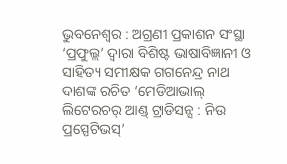ଭୁବନେଶ୍ୱର : ଅଗ୍ରଣୀ ପ୍ରକାଶନ ସଂସ୍ଥା ‘ପ୍ରଫୁଲ୍ଲ’ ଦ୍ୱାରା ବିଶିଷ୍ଟ ଭାଷାବିଜ୍ଞାନୀ ଓ ସାହିତ୍ୟ ସମୀକ୍ଷକ ଗଗନେନ୍ଦ୍ର ନାଥ ଦାଶଙ୍କ ରଚିତ ‘ମେଡିଆଭାଲ୍ ଲିଟେରଚର୍ ଆଣ୍ଡ୍ ଟ୍ରାଡିସନ୍ସ : ନିଉ ପ୍ରସ୍ପେଟିଭସ୍’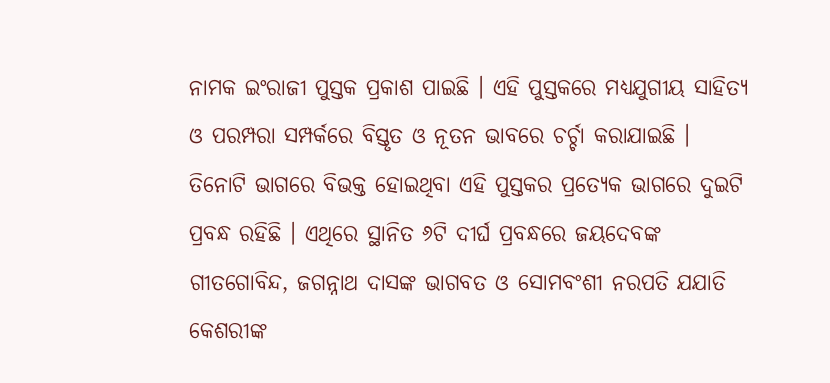ନାମକ ଇଂରାଜୀ ପୁସ୍ତକ ପ୍ରକାଶ ପାଇଛି । ଏହି ପୁସ୍ତକରେ ମଧ୍ୟଯୁଗୀୟ ସାହିତ୍ୟ ଓ ପରମ୍ପରା ସମ୍ପର୍କରେ ବିସ୍ତୃତ ଓ ନୂତନ ଭାବରେ ଚର୍ଚ୍ଚା କରାଯାଇଛି ।
ତିନୋଟି ଭାଗରେ ବିଭକ୍ତ ହୋଇଥିବା ଏହି ପୁସ୍ତକର ପ୍ରତ୍ୟେକ ଭାଗରେ ଦୁଇଟି ପ୍ରବନ୍ଧ ରହିଛି । ଏଥିରେ ସ୍ଥାନିତ ୬ଟି ଦୀର୍ଘ ପ୍ରବନ୍ଧରେ ଜୟଦେବଙ୍କ ଗୀତଗୋବିନ୍ଦ, ଜଗନ୍ନାଥ ଦାସଙ୍କ ଭାଗବତ ଓ ସୋମବଂଶୀ ନରପତି ଯଯାତି କେଶରୀଙ୍କ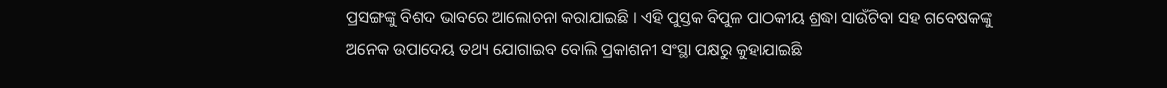ପ୍ରସଙ୍ଗଙ୍କୁ ବିଶଦ ଭାବରେ ଆଲୋଚନା କରାଯାଇଛି । ଏହି ପୁସ୍ତକ ବିପୁଳ ପାଠକୀୟ ଶ୍ରଦ୍ଧା ସାଉଁଟିବା ସହ ଗବେଷକଙ୍କୁ ଅନେକ ଉପାଦେୟ ତଥ୍ୟ ଯୋଗାଇବ ବୋଲି ପ୍ରକାଶନୀ ସଂସ୍ଥା ପକ୍ଷରୁ କୁହାଯାଇଛି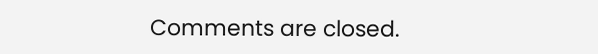Comments are closed.